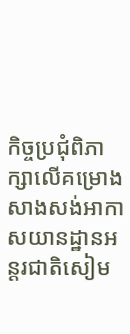កិច្ចប្រជុំពិភាក្សាលើគម្រោងសាងសង់អាកាសយានដ្ឋានអន្តរជាតិសៀម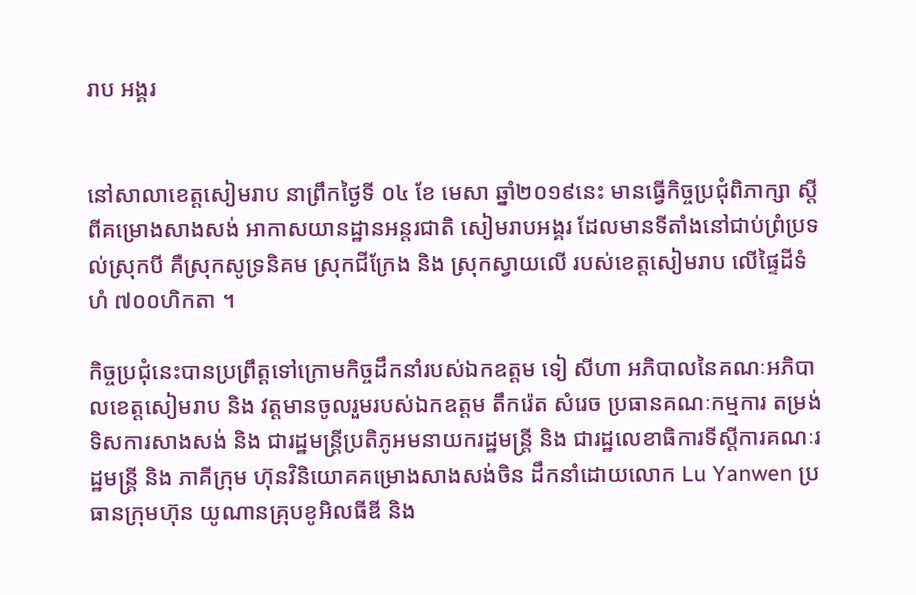រាប អង្គរ


នៅសាលាខេត្តសៀមរាប នាព្រឹកថ្ងៃទី ០៤ ខែ មេសា ឆ្នាំ២០១៩នេះ មានធ្វើកិច្ចប្រជុំពិភាក្សា ស្តីពីគម្រោងសាងសង់ អាកាសយានដ្ឋានអន្តរជាតិ សៀមរាបអង្គរ ដែលមានទីតាំងនៅជាប់ព្រំប្រទល់ស្រុកបី គឺស្រុកសូទ្រនិគម ស្រុកជីក្រែង និង ស្រុកស្វាយលើ របស់ខេត្តសៀមរាប លើផ្ទៃដីទំហំ ៧០០ហិកតា ។

កិច្ចប្រជុំនេះបានប្រព្រឹត្តទៅក្រោមកិច្ចដឹកនាំរបស់ឯកឧត្តម ទៀ សីហា អភិបាលនៃគណៈអភិបាលខេត្តសៀមរាប និង វត្តមានចូលរួមរបស់ឯកឧត្តម តឹករ៉េត សំរេច ប្រធានគណៈកម្មការ តម្រង់ទិសការសាងសង់ និង ជារដ្ឋមន្ត្រីប្រតិភូអមនាយករដ្ឋមន្ត្រី និង ជារដ្ឋលេខាធិការទីស្តីការគណៈរដ្ឋមន្ត្រី និង ភាគីក្រុម ហ៊ុនវិនិយោគគម្រោងសាងសង់ចិន ដឹកនាំដោយលោក Lu Yanwen ប្រធានក្រុមហ៊ុន យូណានគ្រុបខូអិលធីឌី និង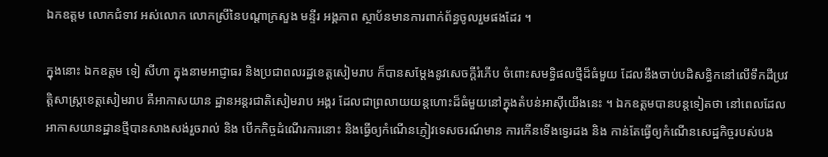ឯកឧត្តម លោកជំទាវ អស់លោក លោកស្រីនៃបណ្តាក្រសួង មន្ទីរ អង្គភាព ស្ថាប័នមានការពាក់ព័ន្ធចូលរួមផងដែរ ។

ក្នុងនោះ ឯកឧត្តម ទៀ សីហា ក្នុងនាមអាជ្ញាធរ និងប្រជាពលរដ្ឋខេត្តសៀមរាប ក៏បានសម្តែងនូវសេចក្តីរំភើប ចំពោះសមទ្ធិផលថ្មីដ៏ធំមួយ ដែលនឹងចាប់បដិសន្ធិកនៅលើទឹកដីប្រវត្តិសាស្ត្រខេត្តសៀមរាប គឺអាកាសយាន ដ្ឋានអន្តរជាតិសៀមរាប អង្គរ ដែលជាព្រលាយយន្តហោះដ៏ធំមួយនៅក្នុងតំបន់អាស៊ីយើងនេះ ។ ឯកឧត្តមបានបន្តទៀតថា នៅពេលដែលអាកាសយានដ្ឋានថ្មីបានសាងសង់រួចរាល់ និង បើកកិច្ចដំណើរការនោះ និងធ្វើឲ្យកំណើនភ្ញៀវទេសចរណ៍មាន ការកើនទើងទ្វេរដង និង កាន់តែធ្វើឲ្យកំណើនសេដ្ឋកិច្ចរបស់បង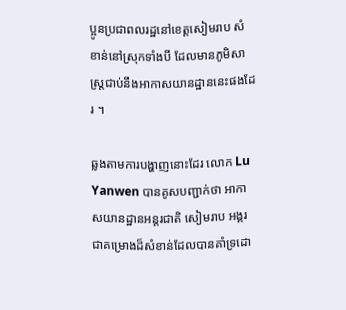ប្អូនប្រជាពលរដ្ឋនៅខេត្តសៀមរាប សំខាន់នៅស្រុកទាំងបី ដែលមានភូមិសាស្ត្រជាប់នឹងអាកាសយានដ្ឋាននេះផងដែរ ។

ឆ្លងតាមការបង្ហាញនោះដែរ លោក Lu Yanwen បានគូសបញ្ជាក់ថា អាកាសយានដ្ឋានអន្តរជាតិ សៀមរាប អង្គរ ជាគម្រោងដ៏សំខាន់ដែលបានគាំទ្រដោ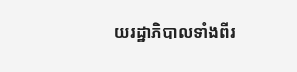យរដ្ឋាភិបាលទាំងពីរ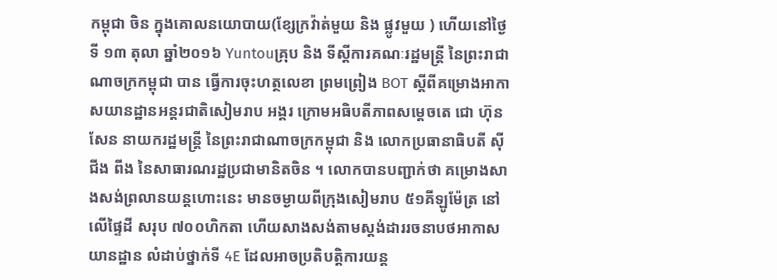កម្ពុជា ចិន ក្នុងគោលនយោបាយ(ខ្សែក្រវ៉ាត់មួយ និង ផ្លូវមួយ ) ហើយនៅថ្ងៃទី ១៣ តុលា ឆ្នាំ២០១៦ Yuntouគ្រុប និង ទីស្តីការគណៈរដ្ឋមន្ត្រី នៃព្រះរាជាណាចក្រកម្ពុជា បាន ធ្វើការចុះហត្ថលេខា ព្រមព្រៀង BOT ស្តីពីគម្រោងអាកាសយានដ្ឋានអន្តរជាតិសៀមរាប អង្គរ ក្រោមអធិបតីភាពសម្តេចតេ ជោ ហ៊ុន សែន នាយករដ្ឋមន្ត្រី នៃព្រះរាជាណាចក្រកម្ពុជា និង លោកប្រធានាធិបតី ស៊ីជីង ពីង នៃសាធារណរដ្ឋប្រជាមានិតចិន ។ លោកបានបញ្ជាក់ថា គម្រោងសាងសង់ព្រលានយន្តហោះនេះ មានចម្ងាយពីក្រុងសៀមរាប ៥១គីឡូម៉ែត្រ នៅលើផ្ទៃដី សរុប ៧០០ហិកតា ហើយសាងសង់តាមស្តង់ដាររចនាបថអាកាសយានដ្ឋាន លំដាប់ថ្នាក់ទី 4E ដែលអាចប្រតិបត្តិការយន្ត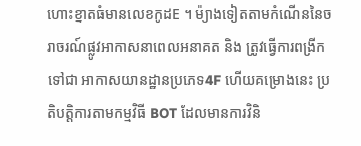ហោះខ្នាតធំមានលេខកូដE ។ ម៉្យាងទៀតតាមកំណើននៃចរាចរណ៍ផ្លូវអាកាសនាពេលអនាគត និង ត្រូវធ្វើការពង្រីកទៅជា អាកាសយានដ្ឋានប្រភេទ4F ហើយគម្រោងនេះ ប្រតិបត្តិការតាមកម្មវិធី BOT ដែលមានការវិនិ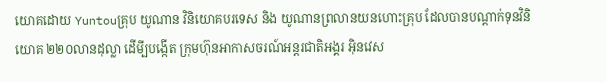យោគដោយ Yuntouគ្រុប យូណាន វិនិយោគបរទេស និង យូណានព្រលានយនហោះគ្រុប ដែលបានបណ្តាក់ទុនវិនិយោគ ២២០លានដុល្លា ដើមី្បបង្កើត ក្រុមហ៊ុនអាកាសចរណ៍អន្តរជាតិអង្គរ អ៊ិនវេស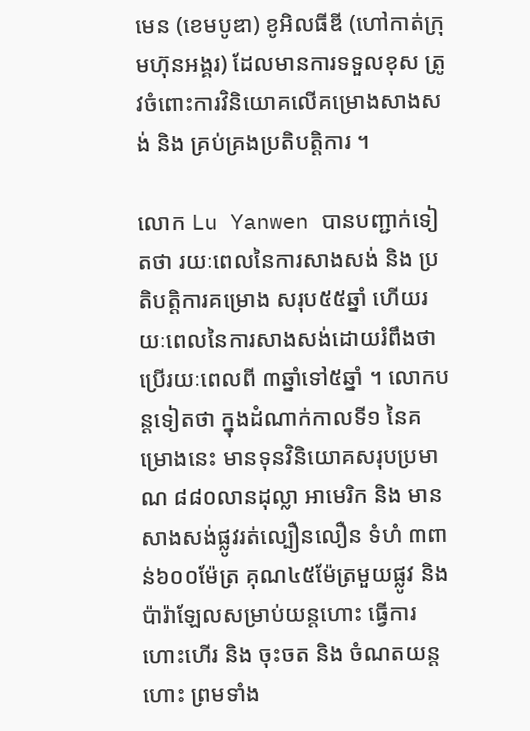មេន (ខេមបូឌា) ខូអិលធីឌី (ហៅកាត់ក្រុមហ៊ុនអង្គរ) ដែលមានការទទួលខុស ត្រូវចំពោះការវិនិយោគលើគម្រោងសាងសង់ និង គ្រប់គ្រងប្រតិបត្តិការ ។

លោក Lu Yanwen បានបញ្ជាក់ទៀតថា រយៈពេលនៃការសាងសង់ និង ប្រតិបត្តិការគម្រោង សរុប៥៥ឆ្នាំ ហើយរយៈពេលនៃការសាងសង់ដោយរំពឹងថាប្រើរយៈពេលពី ៣ឆ្នាំទៅ៥ឆ្នាំ ។ លោកបន្តទៀតថា ក្នុងដំណាក់កាលទី១ នៃគម្រោងនេះ មានទុនវិនិយោគសរុបប្រមាណ ៨៨០លានដុល្លា អាមេរិក និង មានសាងសង់ផ្លូវរត់ល្បឿនលឿន ទំហំ ៣ពាន់៦០០ម៉ែត្រ គុណ៤៥ម៉ែត្រមួយផ្លូវ និង ប៉ារ៉ាឡែលសម្រាប់យន្តហោះ ធ្វើការហោះហើរ និង ចុះចត និង ចំណតយន្តហោះ ព្រមទាំង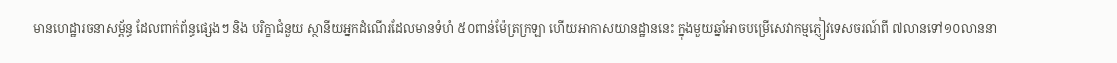មានហេដ្ឋារចនាសម្ព័ន្ធ ដែលពាក់ព័ន្ធផ្សេងៗ និង បរិក្ខាជំនួយ ស្ថានីយអ្នកដំណើរដែលមានទំហំ ៥០ពាន់ម៉ែត្រក្រឡា ហើយអាកាសយានដ្ឋាននេះ ក្នុងមួយឆ្នាំអាចបម្រើសេវាកម្មភ្ញៀវទេសចរណ៍ពី ៧លានទៅ១០លាននា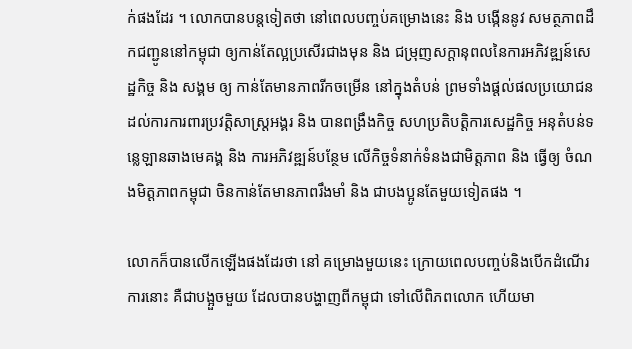ក់ផងដែរ ។ លោកបានបន្តទៀតថា នៅពេលបញ្ចប់គម្រោងនេះ និង បង្កើននូវ សមត្ថភាពដឹកជញ្ជូននៅកម្ពុជា ឲ្យកាន់តែល្អប្រសើរជាងមុន និង ជម្រុញសក្តានុពលនៃការអភិវឌ្ឍន៍សេដ្ឋកិច្ច និង សង្គម ឲ្យ កាន់តែមានភាពរីកចម្រើន នៅក្នុងតំបន់ ព្រមទាំងផ្តល់ផលប្រយោជនដល់ការការពារប្រវត្តិសាស្ត្រអង្គរ និង បានពង្រឹងកិច្ច សហប្រតិបត្តិការសេដ្ឋកិច្ច អនុតំបន់ទន្លេឡានឆាងមេគង្គ និង ការអភិវឌ្ឍន៍បន្ថែម លើកិច្ចទំនាក់ទំនងជាមិត្តភាព និង ធ្វើឲ្យ ចំណងមិត្តភាពកម្ពុជា ចិនកាន់តែមានភាពរឹងមាំ និង ជាបងប្អូនតែមួយទៀតផង ។

លោកក៏បានលើកឡើងផងដែរថា នៅ គម្រោងមួយនេះ ក្រោយពេលបញ្ចប់និងបើកដំណើរការនោះ គឺជាបង្អួចមួយ ដែលបានបង្ហាញពីកម្ពុជា ទៅលើពិភពលោក ហើយមា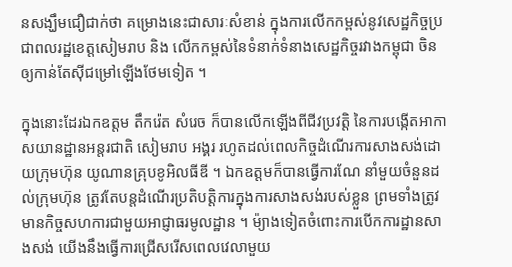នសង្ឃឹមជឿជាក់ថា គម្រោងនេះជាសារៈសំខាន់ ក្នុងការលើកកម្ពស់នូវសេដ្ឋកិច្ចប្រជាពលរដ្ឋខេត្តសៀមរាប និង លើកកម្ពស់នៃទំនាក់ទំនាងសេដ្ឋកិច្ចរវាងកម្ពុជា ចិន ឲ្យកាន់តែស៊ីជម្រៅឡើងថែមទៀត ។

ក្នុងនោះដែរឯកឧត្តម តឹករ៉េត សំរេច ក៏បានលើកឡើងពីជីវប្រវត្តិ នៃការបង្កើតអាកាសយានដ្ឋានអន្តរជាតិ សៀមរាប អង្គរ រហូតដល់ពេលកិច្ចដំណើរការសាងសង់ដោយក្រុមហ៊ុន យូណានគ្រុបខូអិលធីឌី ។ ឯកឧត្តមក៏បានធ្វើការណែ នាំមួយចំនួនដល់ក្រុមហ៊ុន ត្រូវតែបន្តដំណើរប្រតិបត្តិការក្នុងការសាងសង់របស់ខ្លួន ព្រមទាំងត្រូវមានកិច្ចសហការជាមួយអាជ្ញាធរមូលដ្ឋាន ។ ម៉្យាងទៀតចំពោះការបើកការដ្ឋានសាងសង់ យើងនឹងធ្វើការជ្រើសរើសពេលវេលាមួយ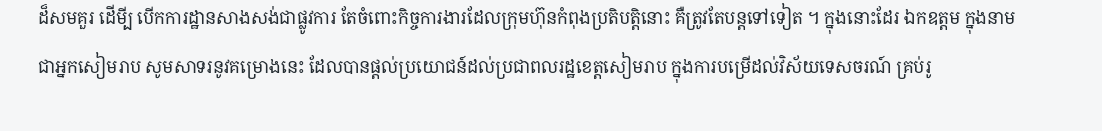ដ៏សមគួរ ដើមី្ប បើកការដ្ឋានសាងសង់ជាផ្លូវការ តែចំពោះកិច្ចការងារដែលក្រុមហ៊ុនកំពុងប្រតិបត្តិនោះ គឺត្រូវតែបន្តទៅទៀត ។ ក្នុងនោះដែរ ឯកឧត្តម ក្នុងនាមជាអ្នកសៀមរាប សូមសាទរនូវគម្រោងនេះ ដែលបានផ្តល់ប្រយោជន៍ដល់ប្រជាពលរដ្ឋខេត្តសៀមរាប ក្នុងការបម្រើដល់វិស័យទេសចរណ៍ គ្រប់រូ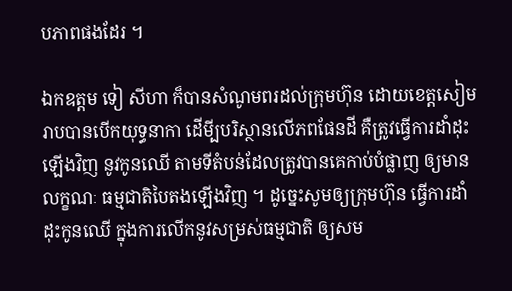បភាពផងដែរ ។

ឯកឧត្តម ទៀ សីហា ក៏បានសំណូមពរដល់ក្រុមហ៊ុន ដោយខេត្តសៀមរាបបានបើកយុទ្ធនាកា ដើមី្បបរិស្ថានលើភពផែនដី គឺត្រូវធ្វើការដាំដុះឡើងវិញ នូវកូនឈើ តាមទីតំបន់ដែលត្រូវបានគេកាប់បំផ្លាញ ឲ្យមានលក្ខណៈ ធម្មជាតិបៃតងឡើងវិញ ។ ដូច្នេះសូមឲ្យក្រុមហ៊ុន ធ្វើការដាំដុះកូនឈើ ក្នុងការលើកនូវសម្រស់ធម្មជាតិ ឲ្យសម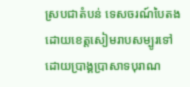ស្របជាតំបន់ ទេសចរណ៍បៃតង ដោយខេត្តសៀមរាបសម្បូរទៅដោយប្រាង្គប្រាសាទបុរាណ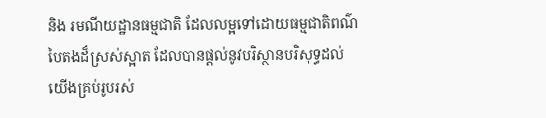និង រមណីយដ្ឋានធម្មជាតិ ដែលលម្អទៅដោយធម្មជាតិពណ៌បៃតងដ៏ស្រស់ស្អាត ដែលបានផ្តល់នូវបរិស្ថានបរិសុទ្ធដល់យើងគ្រប់រូបរស់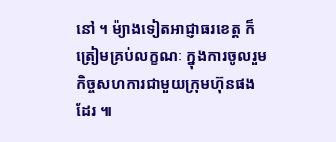នៅ ។ ម៉្យាងទៀតអាជ្ញាធរខេត្ត ក៏ត្រៀមគ្រប់លក្ខណៈ ក្នុងការចូលរួមកិច្ចសហការជាមួយក្រុមហ៊ុនផងដែរ ៕